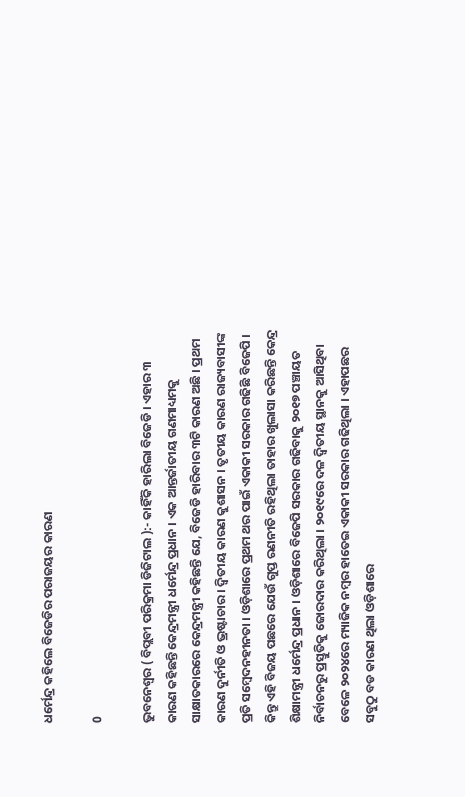ଧର୍ମେନ୍ଦ୍ର କହିଲେ ବିଜେଡିର ପରାଜୟର କାରଣ

0

ଭୁବନେଶ୍ୱର ( ବିପ୍ଲବୀ ପରିକ୍ରମା ଡିଜିଟାଲ ):- କାହିଁକି ହାରିଲା ବିଜେଡି । ଏହାର ୩ କାରଣ କହିଛନ୍ତି କେନ୍ଦ୍ରମନ୍ତ୍ରୀ ଧର୍ମେନ୍ଦ୍ର ପ୍ରଧାନ । ଏକ ଆନ୍ତର୍ଜାତୀୟ ଗଣମାଧ୍ୟମକୁ ସାକ୍ଷାତକାରରେ କେନ୍ଦ୍ରମନ୍ତ୍ରୀ କହିଛନ୍ତି ଯେ, ବିଜେଡି ହାରିବାର ୩ଟି କାରଣ ଅଛି । ପ୍ରଥମ କାରଣ ଦୁର୍ନୀତି ଓ ଭ୍ରଷ୍ଟାଚାର । ଦ୍ୱିତୀୟ କାରଣ କୁଶାସନ । ତୃତୀୟ କାରଣ ରାଜ୍ୟବାସୀଙ୍କ ପ୍ରତି ସମ୍ବେଦନହୀନତା । ଓଡ଼ିଶାରେ ପ୍ରଥମ ଥର ପାଇଁ ଏକାକୀ ସରକାର ଗଢିଛି ବିଜେପି । କିନ୍ତୁ ଏହି ବିଜୟ ପଛରେ ଯେଉଁ ଗୁପ୍ତ ରଣନୀତି ରହିଥିଲା ତାହାର ଖୁଲାସା କରିଛନ୍ତି କେନ୍ଦ୍ର ଶିକ୍ଷାମନ୍ତ୍ରୀ ଧର୍ମେନ୍ଦ୍ର ପ୍ରଧାନ । ଓଡ଼ିଶାରେ ବିଜେପି ସରକାର ଗଢିବାକୁ ୨୦୧୭ ପଞ୍ଚାୟତ ନିର୍ବାଚନରୁ ପ୍ରସ୍ତୁତିକୁ ଜୋରଦାର କରିଥିଲା । ୨୦୧୯ରେ ଦଳ ଦ୍ବିତୀୟ ସ୍ଥାନକୁ ଆସିଥିବା ବେଳେ ୨୦୨୪ରେ ମ୍ୟାଜିକ ନମ୍ବର ହାତେଇ ଏକାକୀ ସରକାର ଗଢିଥିଲା । ଏହାପଛର ସବୁଠୁ ବଡ କାରଣ ଥିଲା ଓଡ଼ିଶାରେ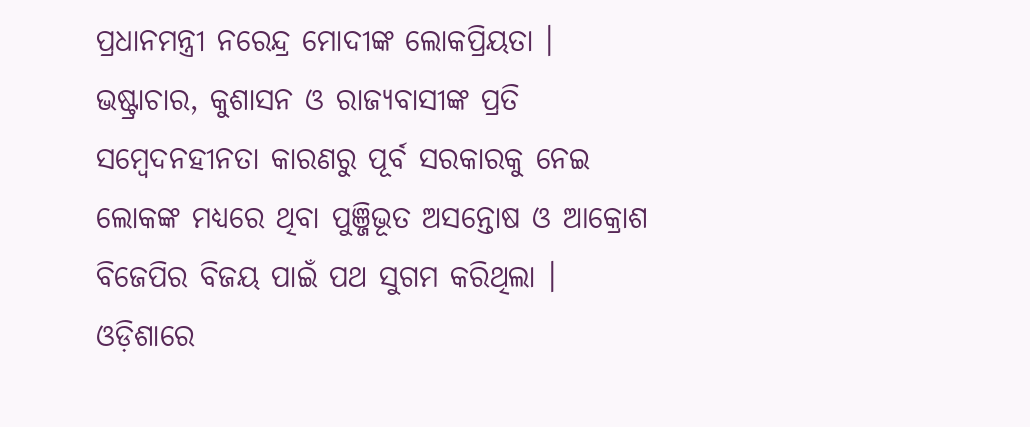ପ୍ରଧାନମନ୍ତ୍ରୀ ନରେନ୍ଦ୍ର ମୋଦୀଙ୍କ ଲୋକପ୍ରିୟତା । ଭଷ୍ଟ୍ରାଚାର, କୁଶାସନ ଓ ରାଜ୍ୟବାସୀଙ୍କ ପ୍ରତି ସମ୍ବେଦନହୀନତା କାରଣରୁ ପୂର୍ବ ସରକାରକୁ ନେଇ ଲୋକଙ୍କ ମଧ୍ୟରେ ଥିବା ପୁଞ୍ଜିଭୂତ ଅସନ୍ତୋଷ ଓ ଆକ୍ରୋଶ ବିଜେପିର ବିଜୟ ପାଇଁ ପଥ ସୁଗମ କରିଥିଲା । ଓଡ଼ିଶାରେ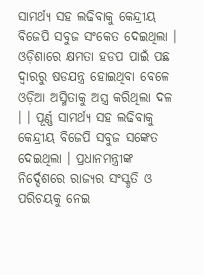ସାମର୍ଥ୍ୟ ସହ ଲଢିବାକୁ କେନ୍ଦ୍ରୀୟ ବିଜେପି ସବୁଜ ସଂକେତ ଦେଇଥିଲା । ଓଡ଼ିଶାରେ କ୍ଷମତା ହଡପ ପାଇଁ ପଛ ଦ୍ବାରରୁ ଷଡଯନ୍ତ୍ର ହୋଇଥିବା ବେଳେ ଓଡ଼ିଆ ଅସ୍ମିତାକୁ ଅସ୍ତ୍ର କରିଥିଲା ଦଳ । । ପୂର୍ଣ୍ଣ ସାମର୍ଥ୍ୟ ସହ ଲଢିବାକୁ କେନ୍ଦ୍ରୀୟ ବିଜେପି ସବୁଜ ସଙ୍କେତ ଦେଇଥିଲା । ପ୍ରଧାନମନ୍ତ୍ରୀଙ୍କ ନିର୍ଦ୍ଦେଶରେ ରାଜ୍ୟର ସଂସ୍କୃତି ଓ ପରିଚୟକୁ ନେଇ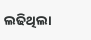ଲଢିଥିଲା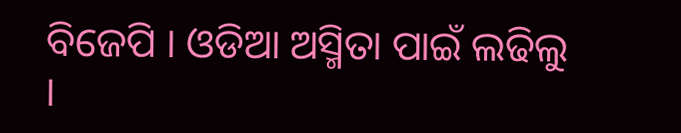ବିଜେପି । ଓଡିଆ ଅସ୍ମିତା ପାଇଁ ଲଢିଲୁ ।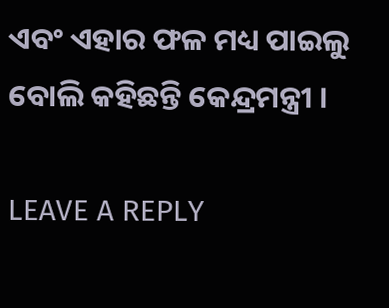ଏବଂ ଏହାର ଫଳ ମଧ୍ୟ ପାଇଲୁ ବୋଲି କହିଛନ୍ତି କେନ୍ଦ୍ରମନ୍ତ୍ରୀ ।

LEAVE A REPLY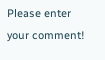Please enter your comment!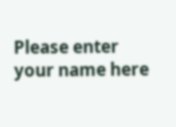Please enter your name here